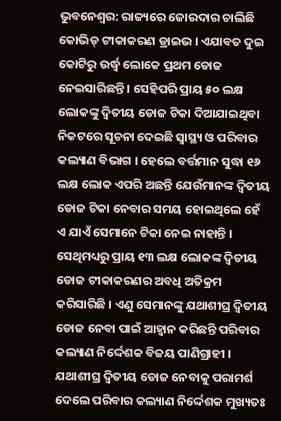ଭୁବନେଶ୍ବର: ରାଜ୍ୟରେ ଜୋରଦାର ଚାଲିଛି କୋଭିଡ୍ ଟୀକାକରଣ ଡ୍ରାଇଭ । ଏଯାବତ ଦୁଇ କୋଟିରୁ ଉର୍ଦ୍ଧ୍ବ ଲୋକେ ପ୍ରଥମ ଡୋଜ ନେଇସାରିଛନ୍ତି । ସେହିପରି ପ୍ରାୟ ୫୦ ଲକ୍ଷ ଲୋକଙ୍କୁ ଦ୍ବିତୀୟ ଡୋଜ ଟିକା ଦିଆଯାଇଥିବା ନିକଟରେ ସୂଚନା ଦେଇଛି ସ୍ବାସ୍ଥ୍ୟ ଓ ପରିବାର କଲ୍ୟାଣ ବିଭାଗ । ହେଲେ ବର୍ତ୍ତମାନ ସୁଦ୍ଧା ୧୬ ଲକ୍ଷ ଲୋକ ଏପରି ଅଛନ୍ତି ଯେଉଁମାନଙ୍କ ଦ୍ବିତୀୟ ଡୋଜ ଟିକା ନେବାର ସମୟ ହୋଇଥିଲେ ହେଁ ଏ ଯାଏଁ ସେମାନେ ଟିକା ନେଇ ନାହାନ୍ତି । ସେଥିମଧ୍ୟରୁ ପ୍ରାୟ ୧୩ ଲକ୍ଷ ଲୋକଙ୍କ ଦ୍ବିତୀୟ ଡୋଜ ଟୀକାକରଣର ଅବଧି ଅତିକ୍ରମ କରିସାରିଛି । ଏଣୁ ସେମାନଙ୍କୁ ଯଥାଶୀଘ୍ର ଦ୍ବିତୀୟ ଡୋଜ ନେବା ପାଇଁ ଆହ୍ବାନ କରିଛନ୍ତି ପରିବାର କଲ୍ୟାଣ ନିର୍ଦ୍ଦେଶକ ବିଜୟ ପାଣିଗ୍ରାହୀ ।
ଯଥାଶୀଘ୍ର ଦ୍ବିତୀୟ ଡୋଜ ନେବାକୁ ପରାମର୍ଶ ଦେଲେ ପରିବାର କଲ୍ୟାଣ ନିର୍ଦ୍ଦେଶକ ମୁଖ୍ୟତଃ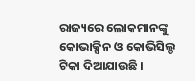ରାଜ୍ୟରେ ଲୋକମାନଙ୍କୁ କୋଭାକ୍ସିନ ଓ କୋଭିସିଲ୍ଡ ଟିକା ଦିଆଯାଉଛି ।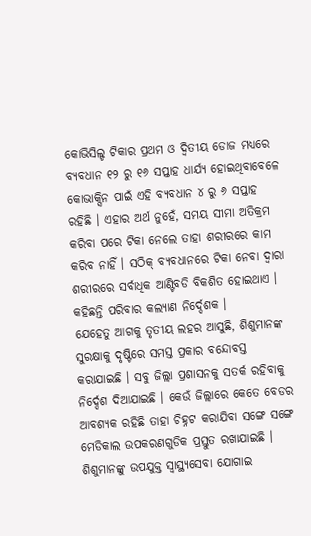କୋଭିସିଲ୍ଡ ଟିକାର ପ୍ରଥମ ଓ ଦ୍ବିତୀୟ ଡୋଜ ମଧ୍ୟରେ ବ୍ୟବଧାନ ୧୨ ରୁ ୧୬ ସପ୍ତାହ ଧାର୍ଯ୍ୟ ହୋଇଥିବାବେଳେ କୋଭାକ୍ସିନ ପାଇଁ ଏହି ବ୍ୟବଧାନ ୪ ରୁ ୬ ସପ୍ତାହ ରହିଛି । ଏହାର ଅର୍ଥ ନୁହେଁ, ସମୟ ସୀମା ଅତିକ୍ରମ କରିବା ପରେ ଟିକା ନେଲେ ତାହା ଶରୀରରେ କାମ କରିବ ନାହିଁ । ସଠିକ୍ ବ୍ୟବଧାନରେ ଟିକା ନେବା ଦ୍ବାରା ଶରୀରରେ ସର୍ବାଧିକ ଆଣ୍ଟିବଡି ବିକଶିତ ହୋଇଥାଏ । କହିଛନ୍ତି ପରିବାର କଲ୍ୟାଣ ନିର୍ଦ୍ଦେଶକ ।
ଯେହେତୁ ଆଗକୁ ତୃତୀୟ ଲହର ଆସୁଛି, ଶିଶୁମାନଙ୍କ ସୁରକ୍ଷାକୁ ଦୃଷ୍ଟିରେ ସମସ୍ତ ପ୍ରକାର ବନ୍ଦୋବସ୍ତ କରାଯାଇଛି । ସବୁ ଜିଲ୍ଲା ପ୍ରଶାସନକୁ ସତର୍କ ରହିବାକୁ ନିର୍ଦ୍ଦେଶ ଦିଆଯାଇଛି । କେଉଁ ଜିଲ୍ଲାରେ କେତେ ବେଡର ଆବଶ୍ୟକ ରହିଛି ତାହା ଚିହ୍ନଟ କରାଯିବା ସଙ୍ଗେ ସଙ୍ଗେ ମେଡିକାଲ ଉପକରଣଗୁଡିକ ପ୍ରସ୍ତୁତ ରଖାଯାଇଛି । ଶିଶୁମାନଙ୍କୁ ଉପଯୁକ୍ତ ସ୍ବାସ୍ଥ୍ୟସେବା ଯୋଗାଇ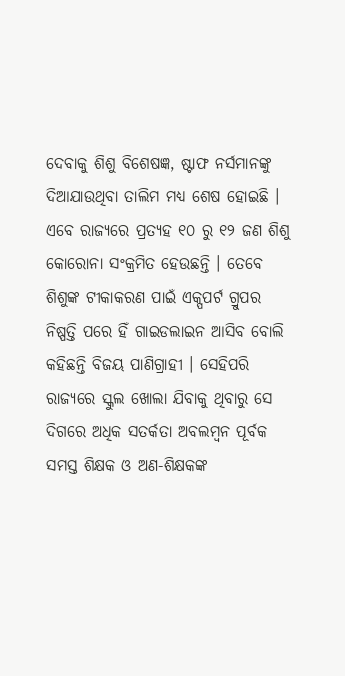ଦେବାକୁ ଶିଶୁ ବିଶେଷଜ୍ଞ, ଷ୍ଟାଫ ନର୍ସମାନଙ୍କୁ ଦିଆଯାଉଥିବା ତାଲିମ ମଧ୍ୟ ଶେଷ ହୋଇଛି ।
ଏବେ ରାଜ୍ୟରେ ପ୍ରତ୍ୟହ ୧୦ ରୁ ୧୨ ଜଣ ଶିଶୁ କୋରୋନା ସଂକ୍ରମିତ ହେଉଛନ୍ତି । ତେବେ ଶିଶୁଙ୍କ ଟୀକାକରଣ ପାଇଁ ଏକ୍ପପର୍ଟ ଗ୍ରୁପର ନିଷ୍ପତ୍ତି ପରେ ହିଁ ଗାଇଡଲାଇନ ଆସିବ ବୋଲି କହିଛନ୍ତି ବିଜୟ ପାଣିଗ୍ରାହୀ । ସେହିପରି ରାଜ୍ୟରେ ସ୍କୁଲ ଖୋଲା ଯିବାକୁ ଥିବାରୁ ସେ ଦିଗରେ ଅଧିକ ସତର୍କତା ଅବଲମ୍ବନ ପୂର୍ବକ ସମସ୍ତ ଶିକ୍ଷକ ଓ ଅଣ-ଶିକ୍ଷକଙ୍କ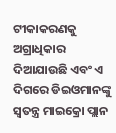ଟୀକାକରଣକୁ ଅଗ୍ରାଧିକାର ଦିଆଯାଉଛି ଏବଂ ଏ ଦିଗରେ ଡିଇଓମାନଙ୍କୁ ସ୍ବତନ୍ତ୍ର ମାଇକ୍ରୋ ପ୍ଲାନ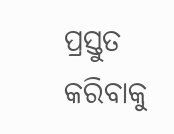ପ୍ରସ୍ତୁତ କରିବାକୁ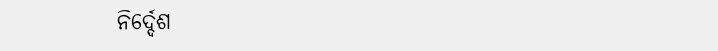ନିର୍ଦ୍ଦେଶ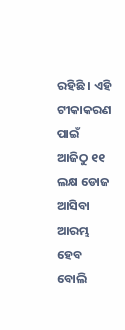ରହିଛି । ଏହି ଟୀକାକରଣ ପାଇଁ ଆଜିଠୁ ୧୧ ଲକ୍ଷ ଡୋଜ ଆସିବା ଆରମ୍ଭ ହେବ ବୋଲି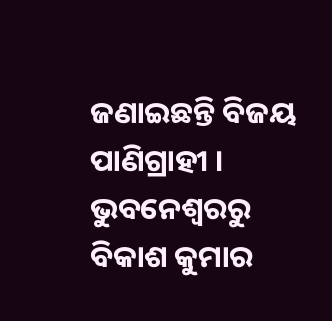ଜଣାଇଛନ୍ତି ବିଜୟ ପାଣିଗ୍ରାହୀ ।
ଭୁବନେଶ୍ବରରୁ ବିକାଶ କୁମାର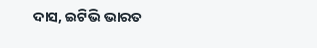ଦାସ, ଇଟିଭି ଭାରତ